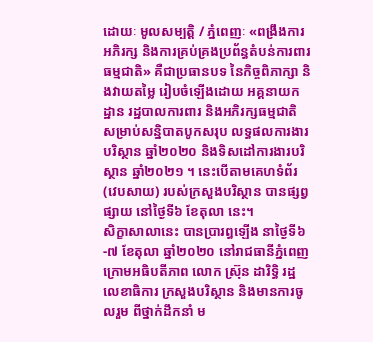ដោយៈ មូលសម្បត្តិ / ភ្នំពេញៈ «ពង្រឹងការអភិរក្ស និងការគ្រប់គ្រងប្រព័ន្ធតំបន់ការពារធម្មជាតិ» គឺជាប្រធានបទ នៃកិច្ចពិភាក្សា និងវាយតម្លៃ រៀបចំឡើងដោយ អគ្គនាយកដ្ឋាន រដ្ឋបាលការពារ និងអភិរក្សធម្មជាតិ សម្រាប់សន្និបាតបូកសរុប លទ្ធផលការងារបរិស្ថាន ឆ្នាំ២០២០ និងទិសដៅការងារបរិស្ថាន ឆ្នាំ២០២១ ។ នេះបើតាមគេហទំព័រ (វេបសាយ) របស់ក្រសួងបរិស្ថាន បានផ្សព្វផ្សាយ នៅថ្ងៃទី៦ ខែតុលា នេះ។
សិក្ខាសាលានេះ បានប្រារព្ធឡើង នាថ្ងៃទី៦-៧ ខែតុលា ឆ្នាំ២០២០ នៅរាជធានីភ្នំពេញ ក្រោមអធិបតីភាព លោក ស្រ៊ុន ដារិទិ្ធ រដ្ឋលេខាធិការ ក្រសួងបរិស្ថាន និងមានការចូលរួម ពីថ្នាក់ដឹកនាំ ម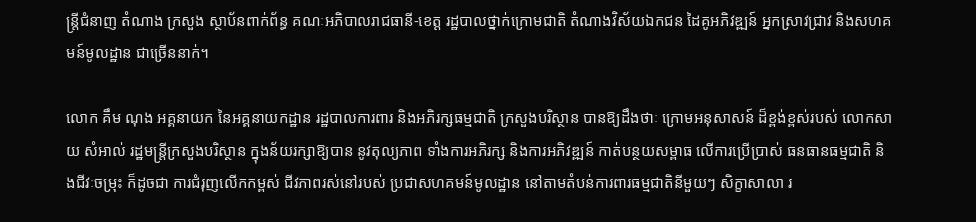ន្ត្រីជំនាញ តំណាង ក្រសួង ស្ថាប័នពាក់ព័ន្ធ គណៈអភិបាលរាជធានី-ខេត្ត រដ្ឋបាលថ្នាក់ក្រោមជាតិ តំណាងវិស័យឯកជន ដៃគូអភិវឌ្ឍន៍ អ្នកស្រាវជ្រាវ និងសហគមន៍មូលដ្ឋាន ជាច្រើននាក់។

លោក គឹម ណុង អគ្គនាយក នៃអគ្គនាយកដ្ឋាន រដ្ឋបាលការពារ និងអភិរក្សធម្មជាតិ ក្រសួងបរិស្ថាន បានឱ្យដឹងថាៈ ក្រោមអនុសាសន៍ ដ៏ខ្ពង់ខ្ពស់របស់ លោកសាយ សំអាល់ រដ្ឋមន្ត្រីក្រសួងបរិស្ថាន ក្នុងន័យរក្សាឱ្យបាន នូវតុល្យភាព ទាំងការអភិរក្ស និងការអភិវឌ្ឍន៍ កាត់បន្ថយសម្ពាធ លើការប្រើប្រាស់ ធនធានធម្មជាតិ និងជីវៈចម្រុះ ក៏ដូចជា ការជំរុញលើកកម្ពស់ ជីវភាពរស់នៅរបស់ ប្រជាសហគមន៍មូលដ្ឋាន នៅតាមតំបន់ការពារធម្មជាតិនីមួយៗ សិក្ខាសាលា រ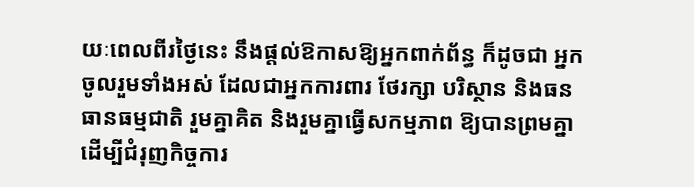យៈពេលពីរថ្ងៃនេះ នឹងផ្តល់ឱកាសឱ្យអ្នកពាក់ព័ន្ធ ក៏ដូចជា អ្នកចូលរួមទាំងអស់ ដែលជាអ្នកការពារ ថែរក្សា បរិស្ថាន និងធនធានធម្មជាតិ រួមគ្នាគិត និងរួមគ្នាធ្វើសកម្មភាព ឱ្យបានព្រមគ្នា ដើម្បីជំរុញកិច្ចការ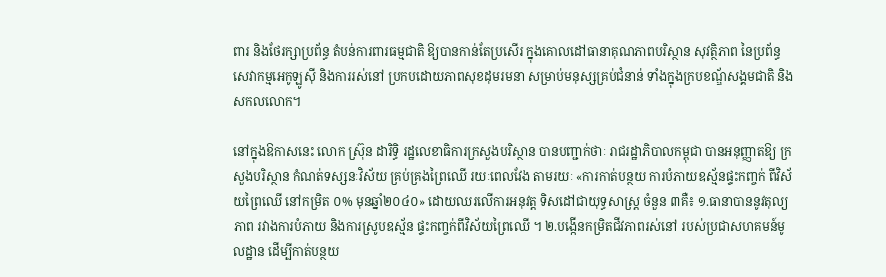ពារ និងថែរក្សាប្រព័ន្ធ តំបន់ការពារធម្មជាតិ ឱ្យបានកាន់តែប្រសើរ ក្នុងគោលដៅធានាគុណភាពបរិស្ថាន សុវត្ថិភាព នៃប្រព័ន្ធសេវាកម្មអេកូឡូស៊ី និងការរស់នៅ ប្រកបដោយភាពសុខដុមរមនា សម្រាប់មនុស្សគ្រប់ជំនាន់ ទាំងក្នុងក្របខណ្ឌ័សង្គមជាតិ និងសកលលោក។

នៅក្នុងឱកាសនេះ លោក ស្រ៊ុន ដារិទ្ធិ រដ្ឋលេខាធិការក្រសួងបរិស្ថាន បានបញ្ជាក់ថាៈ រាជរដ្ឋាភិបាលកម្ពុជា បានអនុញ្ញាតឱ្យ ក្រសួងបរិស្ថាន កំណត់ទស្សនៈវិស័យ គ្រប់គ្រងព្រៃឈើ រយៈពេលវែង តាមរយៈ «ការកាត់បន្ថយ ការបំភាយឧស្ម័នផ្ទះកញ្ចក់ ពីវិស័យព្រៃឈើ នៅកម្រិត ០% មុនឆ្នាំ២០៤០» ដោយឈរលើការអនុវត្ត ទិសដៅជាយុទ្ធសាស្ត្រ ចំនួន ៣គឺ៖ ១.ធានាបាននូវតុល្យភាព រវាងការបំភាយ និងការស្រូបឧស្ម័ន ផ្ទះកញ្ចក់ពីវិស័យព្រៃឈើ ។ ២.បង្កើនកម្រិតជីវភាពរស់នៅ របស់ប្រជាសហគមន៍មូលដ្ឋាន ដើម្បីកាត់បន្ថយ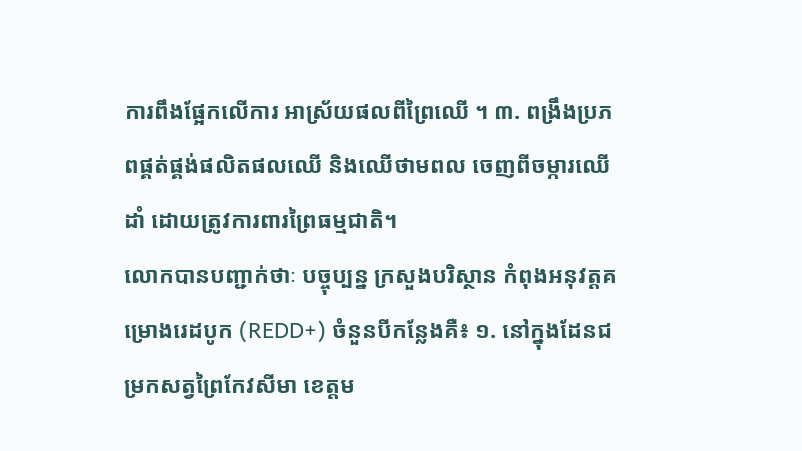ការពឹងផ្អែកលើការ អាស្រ័យផលពីព្រៃឈើ ។ ៣. ពង្រឹងប្រភពផ្គត់ផ្គង់ផលិតផលឈើ និងឈើថាមពល ចេញពីចម្ការឈើដាំ ដោយត្រូវការពារព្រៃធម្មជាតិ។
លោកបានបញ្ជាក់ថាៈ បច្ចុប្បន្ន ក្រសួងបរិស្ថាន កំពុងអនុវត្តគម្រោងរេដបូក (REDD+) ចំនួនបីកន្លែងគឺ៖ ១. នៅក្នុងដែនជម្រកសត្វព្រៃកែវសីមា ខេត្តម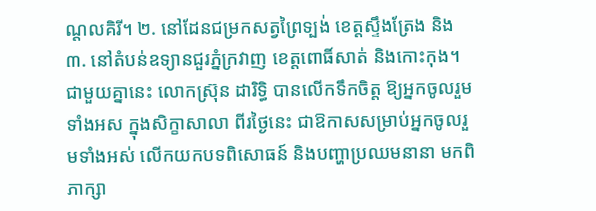ណ្ដលគិរី។ ២. នៅដែនជម្រកសត្វព្រៃទ្បង់ ខេត្តស្ទឹងត្រែង និង ៣. នៅតំបន់ឧទ្យានជួរភ្នំក្រវាញ ខេត្តពោធិ៍សាត់ និងកោះកុង។
ជាមួយគ្នានេះ លោកស្រ៊ុន ដារិទ្ធិ បានលើកទឹកចិត្ត ឱ្យអ្នកចូលរួមទាំងអស ក្នុងសិក្ខាសាលា ពីរថ្ងៃនេះ ជាឱកាសសម្រាប់អ្នកចូលរួមទាំងអស់ លើកយកបទពិសោធន៍ និងបញ្ហាប្រឈមនានា មកពិភាក្សា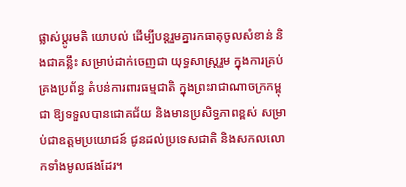ផ្លាស់ប្តូរមតិ យោបល់ ដើម្បីបន្តរួមគ្នារកធាតុចូលសំខាន់ និងជាគន្លឹះ សម្រាប់ដាក់ចេញជា យុទ្ធសាស្ត្ររួម ក្នុងការគ្រប់គ្រងប្រព័ន្ធ តំបន់ការពារធម្មជាតិ ក្នុងព្រះរាជាណាចក្រកម្ពុជា ឱ្យទទួលបានជោគជ័យ និងមានប្រសិទ្ធភាពខ្ពស់ សម្រាប់ជាឧត្តមប្រយោជន៍ ជូនដល់ប្រទេសជាតិ និងសកលលោកទាំងមូលផងដែរ។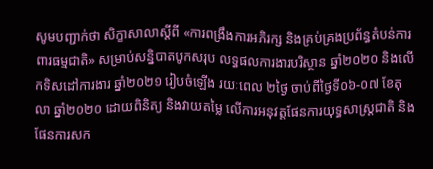សូមបញ្ជាក់ថា សិក្ខាសាលាស្តីពី «ការពង្រឹងការអភិរក្ស និងគ្រប់គ្រងប្រព័ន្ធតំបន់ការពារធម្មជាតិ» សម្រាប់សន្និបាតបូកសរុប លទ្ធផលការងារបរិស្ថាន ឆ្នាំ២០២០ និងលើកទិសដៅការងារ ឆ្នាំ២០២១ រៀបចំឡើង រយៈពេល ២ថ្ងៃ ចាប់ពីថ្ងៃទី០៦-០៧ ខែតុលា ឆ្នាំ២០២០ ដោយពិនិត្យ និងវាយតម្លៃ លើការអនុវត្តផែនការយុទ្ធសាស្ត្រជាតិ និងផែនការសក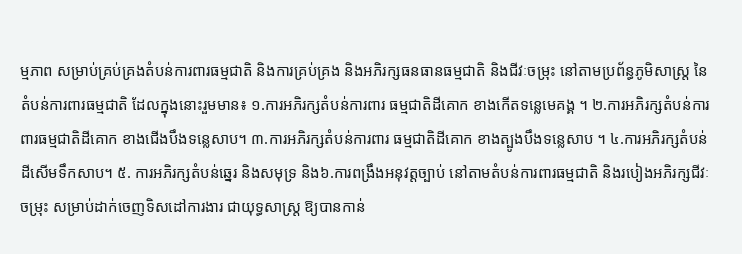ម្មភាព សម្រាប់គ្រប់គ្រងតំបន់ការពារធម្មជាតិ និងការគ្រប់គ្រង និងអភិរក្សធនធានធម្មជាតិ និងជីវៈចម្រុះ នៅតាមប្រព័ន្ធភូមិសាស្ត្រ នៃតំបន់ការពារធម្មជាតិ ដែលក្នុងនោះរួមមាន៖ ១.ការអភិរក្សតំបន់ការពារ ធម្មជាតិដីគោក ខាងកើតទន្លេមេគង្គ ។ ២.ការអភិរក្សតំបន់ការពារធម្មជាតិដីគោក ខាងជើងបឹងទន្លេសាប។ ៣.ការអភិរក្សតំបន់ការពារ ធម្មជាតិដីគោក ខាងត្បូងបឹងទន្លេសាប ។ ៤.ការអភិរក្សតំបន់ដីសើមទឹកសាប។ ៥. ការអភិរក្សតំបន់ឆ្នេរ និងសមុទ្រ និង៦.ការពង្រឹងអនុវត្តច្បាប់ នៅតាមតំបន់ការពារធម្មជាតិ និងរបៀងអភិរក្សជីវៈចម្រុះ សម្រាប់ដាក់ចេញទិសដៅការងារ ជាយុទ្ធសាស្ត្រ ឱ្យបានកាន់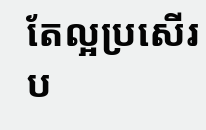តែល្អប្រសើរប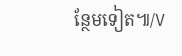ន្ថែមទៀត៕/V